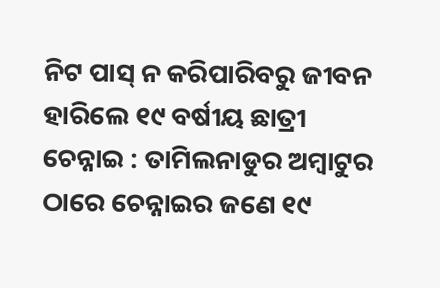ନିଟ ପାସ୍ ନ କରିପାରିବରୁ ଜୀବନ ହାରିଲେ ୧୯ ବର୍ଷୀୟ ଛାତ୍ରୀ
ଚେନ୍ନାଇ : ତାମିଲନାଡୁର ଅମ୍ବାଟୁର ଠାରେ ଚେନ୍ନାଇର ଜଣେ ୧୯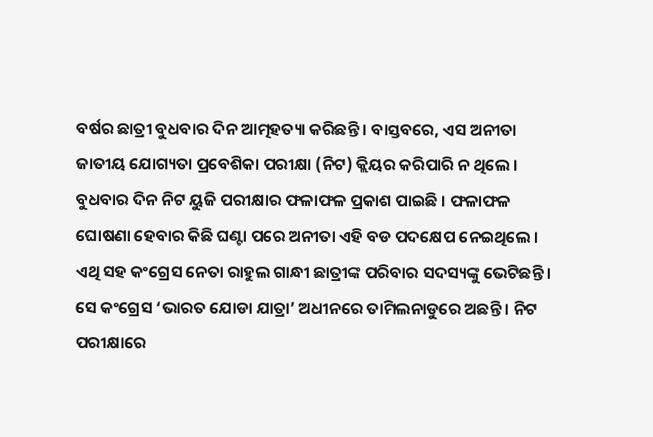ବର୍ଷର ଛାତ୍ରୀ ବୁଧବାର ଦିନ ଆତ୍ମହତ୍ୟା କରିଛନ୍ତି । ବାସ୍ତବରେ, ଏସ ଅନୀତା ଜାତୀୟ ଯୋଗ୍ୟତା ପ୍ରବେଶିକା ପରୀକ୍ଷା (ନିଟ) କ୍ଲିୟର କରିପାରି ନ ଥିଲେ । ବୁଧବାର ଦିନ ନିଟ ୟୁଜି ପରୀକ୍ଷାର ଫଳାଫଳ ପ୍ରକାଶ ପାଇଛି । ଫଳାଫଳ ଘୋଷଣା ହେବାର କିଛି ଘଣ୍ଟା ପରେ ଅନୀତା ଏହି ବଡ ପଦକ୍ଷେପ ନେଇଥିଲେ । ଏଥି ସହ କଂଗ୍ରେସ ନେତା ରାହୁଲ ଗାନ୍ଧୀ ଛାତ୍ରୀଙ୍କ ପରିବାର ସଦସ୍ୟଙ୍କୁ ଭେଟିଛନ୍ତି । ସେ କଂଗ୍ରେସ ‘ଭାରତ ଯୋଡା ଯାତ୍ରା’ ଅଧୀନରେ ତାମିଲନାଡୁରେ ଅଛନ୍ତି । ନିଟ ପରୀକ୍ଷାରେ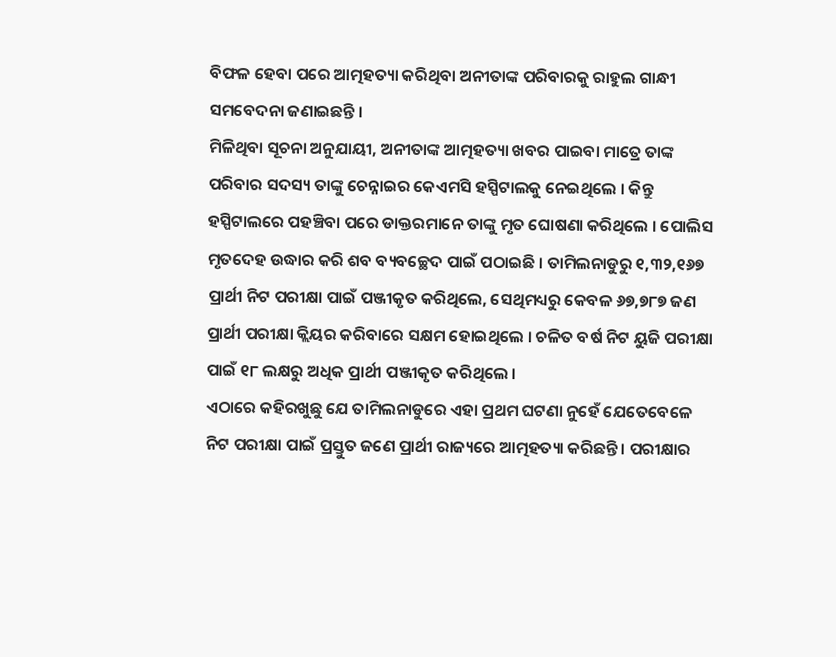ବିଫଳ ହେବା ପରେ ଆତ୍ମହତ୍ୟା କରିଥିବା ଅନୀତାଙ୍କ ପରିବାରକୁ ରାହୁଲ ଗାନ୍ଧୀ ସମବେଦନା ଜଣାଇଛନ୍ତି ।
ମିଳିଥିବା ସୂଚନା ଅନୁଯାୟୀ, ଅନୀତାଙ୍କ ଆତ୍ମହତ୍ୟା ଖବର ପାଇବା ମାତ୍ରେ ତାଙ୍କ ପରିବାର ସଦସ୍ୟ ତାଙ୍କୁ ଚେନ୍ନାଇର କେଏମସି ହସ୍ପିଟାଲକୁ ନେଇଥିଲେ । କିନ୍ତୁ ହସ୍ପିଟାଲରେ ପହଞ୍ଚିବା ପରେ ଡାକ୍ତରମାନେ ତାଙ୍କୁ ମୃତ ଘୋଷଣା କରିଥିଲେ । ପୋଲିସ ମୃତଦେହ ଉଦ୍ଧାର କରି ଶବ ବ୍ୟବଚ୍ଛେଦ ପାଇଁ ପଠାଇଛି । ତାମିଲନାଡୁରୁ ୧,୩୨,୧୬୭ ପ୍ରାର୍ଥୀ ନିଟ ପରୀକ୍ଷା ପାଇଁ ପଞ୍ଜୀକୃତ କରିଥିଲେ, ସେଥିମଧ୍ୟରୁ କେବଳ ୬୭,୭୮୭ ଜଣ ପ୍ରାର୍ଥୀ ପରୀକ୍ଷା କ୍ଲିୟର କରିବାରେ ସକ୍ଷମ ହୋଇଥିଲେ । ଚଳିତ ବର୍ଷ ନିଟ ୟୁଜି ପରୀକ୍ଷା ପାଇଁ ୧୮ ଲକ୍ଷରୁ ଅଧିକ ପ୍ରାର୍ଥୀ ପଞ୍ଜୀକୃତ କରିଥିଲେ ।
ଏଠାରେ କହିରଖୁଛୁ ଯେ ତାମିଲନାଡୁରେ ଏହା ପ୍ରଥମ ଘଟଣା ନୁହେଁ ଯେତେବେଳେ ନିଟ ପରୀକ୍ଷା ପାଇଁ ପ୍ରସ୍ତୁତ ଜଣେ ପ୍ରାର୍ଥୀ ରାଜ୍ୟରେ ଆତ୍ମହତ୍ୟା କରିଛନ୍ତି । ପରୀକ୍ଷାର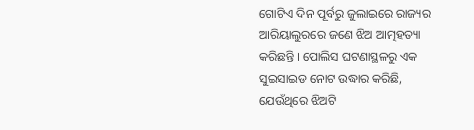ଗୋଟିଏ ଦିନ ପୂର୍ବରୁ ଜୁଲାଇରେ ରାଜ୍ୟର ଆରିୟାଲୁରରେ ଜଣେ ଝିଅ ଆତ୍ମହତ୍ୟା କରିଛନ୍ତି । ପୋଲିସ ଘଟଣାସ୍ଥଳରୁ ଏକ ସୁଇସାଇଡ ନୋଟ ଉଦ୍ଧାର କରିଛି, ଯେଉଁଥିରେ ଝିଅଟି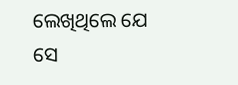ଲେଖିଥିଲେ ଯେ ସେ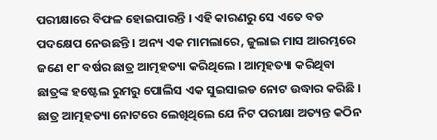ପରୀକ୍ଷାରେ ବିଫଳ ହୋଇପାରନ୍ତି । ଏହି କାରଣରୁ ସେ ଏତେ ବଡ ପଦକ୍ଷେପ ନେଉଛନ୍ତି । ଅନ୍ୟ ଏକ ମାମଲାରେ, ଜୁଲାଇ ମାସ ଆରମ୍ଭରେ ଜଣେ ୧୮ ବର୍ଷର ଛାତ୍ର ଆତ୍ମହତ୍ୟା କରିଥିଲେ । ଆତ୍ମହତ୍ୟା କରିଥିବା ଛାତ୍ରଙ୍କ ହଷ୍ଟେଲ ରୁମରୁ ପୋଲିସ ଏକ ସୁଇସାଇଡ ନୋଟ ଉଦ୍ଧାର କରିଛି । ଛାତ୍ର ଆତ୍ମହତ୍ୟା ନୋଟରେ ଲେଖିଥିଲେ ଯେ ନିଟ ପରୀକ୍ଷା ଅତ୍ୟନ୍ତ କଠିନ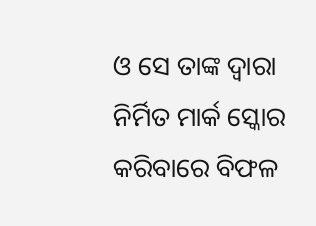ଓ ସେ ତାଙ୍କ ଦ୍ୱାରା ନିର୍ମିତ ମାର୍କ ସ୍କୋର କରିବାରେ ବିଫଳ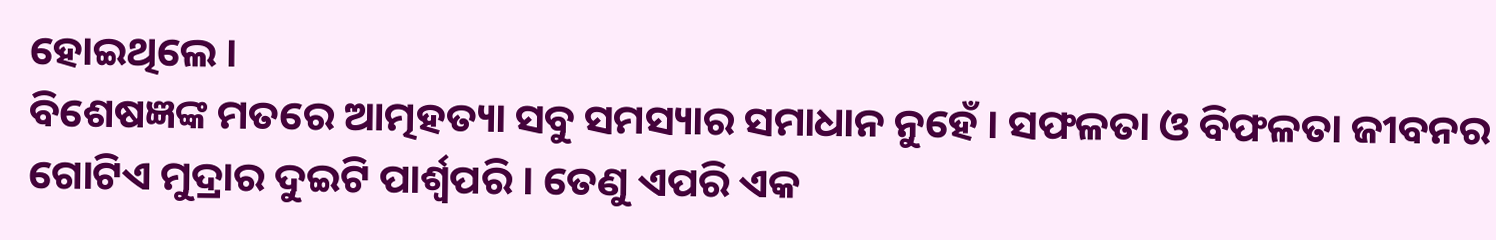ହୋଇଥିଲେ ।
ବିଶେଷଜ୍ଞଙ୍କ ମତରେ ଆତ୍ମହତ୍ୟା ସବୁ ସମସ୍ୟାର ସମାଧାନ ନୁହେଁ । ସଫଳତା ଓ ବିଫଳତା ଜୀବନର ଗୋଟିଏ ମୁଦ୍ରାର ଦୁଇଟି ପାର୍ଶ୍ୱପରି । ତେଣୁ ଏପରି ଏକ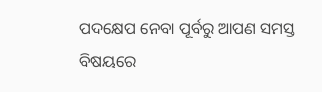ପଦକ୍ଷେପ ନେବା ପୂର୍ବରୁ ଆପଣ ସମସ୍ତ ବିଷୟରେ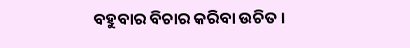ବହୁବାର ବିଚାର କରିବା ଉଚିତ ।